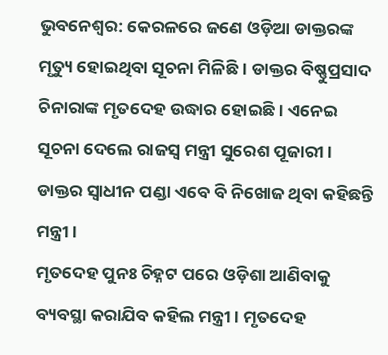ଭୁବନେଶ୍ୱର: କେରଳରେ ଜଣେ ଓଡ଼ିଆ ଡାକ୍ତରଙ୍କ ମୃତ୍ୟୁ ହୋଇଥିବା ସୂଚନା ମିଳିଛି । ଡାକ୍ତର ବିଷ୍ଣୁପ୍ରସାଦ ଚିନାରାଙ୍କ ମୃତଦେହ ଉଦ୍ଧାର ହୋଇଛି। ଏନେଇ ସୂଚନା ଦେଲେ ରାଜସ୍ବ ମନ୍ତ୍ରୀ ସୁରେଶ ପୂଜାରୀ । ଡାକ୍ତର ସ୍ବାଧୀନ ପଣ୍ଡା ଏବେ ବି ନିଖୋଜ ଥିବା କହିଛନ୍ତି ମନ୍ତ୍ରୀ ।
ମୃତଦେହ ପୁନଃ ଚିହ୍ନଟ ପରେ ଓଡ଼ିଶା ଆଣିବାକୁ ବ୍ୟବସ୍ଥା କରାଯିବ କହିଲ ମନ୍ତ୍ରୀ । ମୃତଦେହ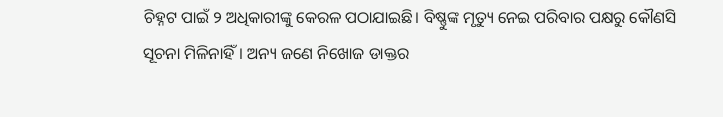ଚିହ୍ନଟ ପାଇଁ ୨ ଅଧିକାରୀଙ୍କୁ କେରଳ ପଠାଯାଇଛି। ବିଷ୍ଣୁଙ୍କ ମୃତ୍ୟୁ ନେଇ ପରିବାର ପକ୍ଷରୁ କୌଣସି ସୂଚନା ମିଳିନାହିଁ। ଅନ୍ୟ ଜଣେ ନିଖୋଜ ଡାକ୍ତର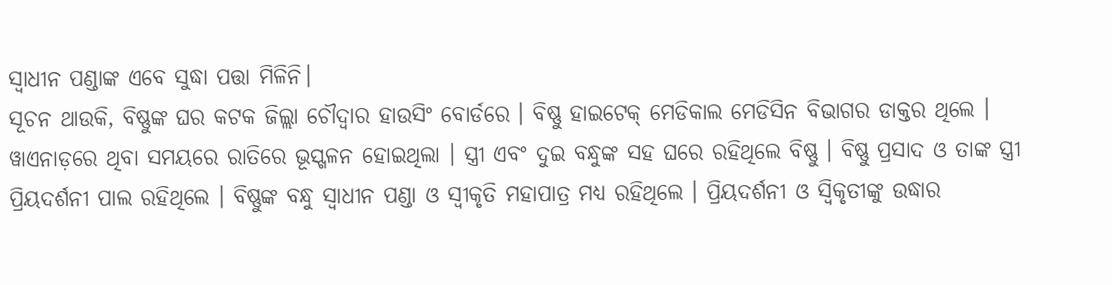ସ୍ବାଧୀନ ପଣ୍ଡାଙ୍କ ଏବେ ସୁଦ୍ଧା ପତ୍ତା ମିଳିନି।
ସୂଚନ ଥାଉକି, ବିଷ୍ଣୁଙ୍କ ଘର କଟକ ଜିଲ୍ଲା ଚୌଦ୍ୱାର ହାଉସିଂ ବୋର୍ଡରେ । ବିଷ୍ଣୁ ହାଇଟେକ୍ ମେଡିକାଲ ମେଡିସିନ ବିଭାଗର ଡାକ୍ତର ଥିଲେ । ୱାଏନାଡ଼ରେ ଥିବା ସମୟରେ ରାତିରେ ଭୂସ୍ଖଳନ ହୋଇଥିଲା । ସ୍ତ୍ରୀ ଏବଂ ଦୁଇ ବନ୍ଧୁଙ୍କ ସହ ଘରେ ରହିଥିଲେ ବିଷ୍ଣୁ । ବିଷ୍ଣୁ ପ୍ରସାଦ ଓ ତାଙ୍କ ସ୍ତ୍ରୀ ପ୍ରିୟଦର୍ଶନୀ ପାଲ ରହିଥିଲେ । ବିଷ୍ଣୁଙ୍କ ବନ୍ଧୁ ସ୍ବାଧୀନ ପଣ୍ଡା ଓ ସ୍ବୀକୃତି ମହାପାତ୍ର ମଧ୍ଯ ରହିଥିଲେ । ପ୍ରିୟଦର୍ଶନୀ ଓ ସ୍ବିକୃତୀଙ୍କୁ ଉଦ୍ଧାର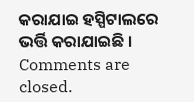କରାଯାଇ ହସ୍ପିଟାଲରେ ଭର୍ତ୍ତି କରାଯାଇଛି ।
Comments are closed.